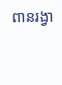ពានរង្វា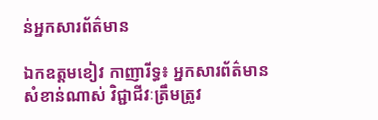ន់អ្នកសារព័ត៌មាន

ឯកឧត្តមខៀវ កាញារីទ្ធ៖ អ្នកសារព័ត៌មានសំខាន់ណាស់ វិជ្ជាជីវៈត្រឹមត្រូវ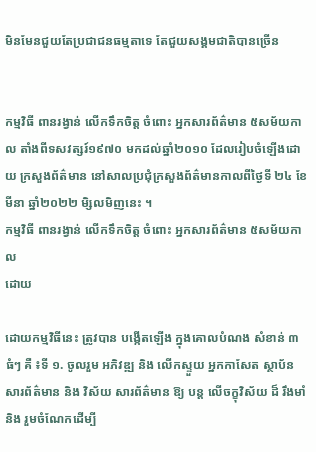មិនមែនជួយតែប្រជាជនធម្មតាទេ តែជួយសង្គមជាតិបានច្រើន


កម្មវិធី ពានរង្វាន់ លើកទឹកចិត្ត ចំពោះ អ្នកសារព័ត៌មាន ៥សម័យកាល តាំងពីទសវត្សរ៍១៩៧០ មកដល់ឆ្នាំ២០១០ ដែលរៀបចំឡើងដោយ ក្រសួងព័ត៌មាន នៅសាលប្រជុំក្រសួងព័ត៌មានកាលពីថ្ងៃទី ២៤ ខែមីនា ឆ្នាំ២០២២ មិ្សលមិញនេះ ។
កម្មវិធី ពានរង្វាន់ លើកទឹកចិត្ត ចំពោះ អ្នកសារព័ត៌មាន ៥សម័យកាល
ដោយ

ដោយកម្មវិធីនេះ ត្រូវបាន បង្កើតឡើង ក្នុងគោលបំណង សំខាន់ ៣ ធំៗ គឺ ៖ទី ១. ចូលរួម អភិវឌ្ឍ និង លើកស្ទួយ អ្នកកាសែត ស្ថាប័ន សារព័ត៌មាន និង វិស័យ សារព័ត៌មាន ឱ្យ បន្ត លើចក្ខុវិស័យ ដ៏ រឹងមាំ និង រួមចំណែកដើម្បី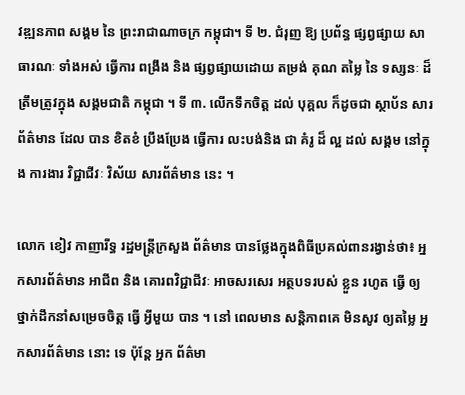វឌ្ឍនភាព សង្គម នៃ ព្រះរាជាណាចក្រ កម្ពុជា។ ទី ២. ជំរុញ ឱ្យ ប្រព័ន្ធ ផ្សព្វផ្សាយ សាធារណៈ ទាំងអស់ ធ្វើការ ពង្រឹង និង ផ្សព្វផ្សាយដោយ តម្រង់ គុណ តម្លៃ នៃ ទស្សនៈ ដ៏ ត្រឹមត្រូវក្នុង សង្គមជាតិ កម្ពុជា ។ ទី ៣. លើកទឹកចិត្ត ដល់ បុគ្គល ក៏ដូចជា ស្ថាប័ន សារព័ត៌មាន ដែល បាន ខិតខំ ប្រឹងប្រែង ធ្វើការ លះបង់និង ជា គំរូ ដ៏ ល្អ ដល់ សង្គម នៅក្នុង ការងារ វិជ្ជាជីវៈ វិស័យ សារព័ត៌មាន នេះ ។

លោក ខៀវ កាញារីទ្ធ រដ្ឋមន្ត្រីក្រសួង ព័ត៌មាន បានថ្លែងក្នុងពិធីប្រគល់ពានរង្វាន់ថា៖ អ្នកសារព័ត៌មាន អាជីព និង គោរពវិជ្ជាជីវៈ អាចសរសេរ អត្ថបទរបស់ ខ្លួន រហូត ធ្វើ ឲ្យ ថ្នាក់ដឹកនាំសម្រេចចិត្ត ធ្វើ អ្វីមួយ បាន ។ នៅ ពេលមាន សន្តិភាពគេ មិនសូវ ឲ្យតម្លៃ អ្នកសារព័ត៌មាន នោះ ទេ ប៉ុន្តែ អ្នក ព័ត៌មា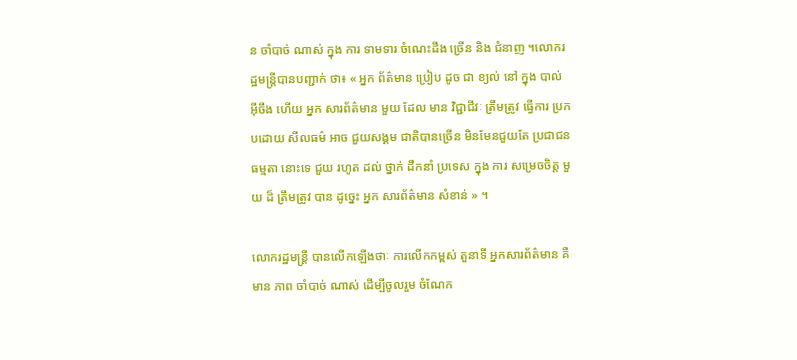ន ចាំបាច់ ណាស់ ក្នុង ការ ទាមទារ ចំណេះដឹង ច្រើន និង ជំនាញ ។លោករដ្ឋមន្ត្រីបានបញ្ជាក់ ថា៖ « អ្នក ព័ត៌មាន ប្រៀប ដូច ជា ខ្យល់ នៅ ក្នុង បាល់ អ៊ីចឹង ហើយ អ្នក សារព័ត៌មាន មួយ ដែល មាន វិជ្ជាជីវៈ ត្រឹមត្រូវ ធ្វើការ ប្រកបដោយ សីលធម៌ អាច ជួយសង្គម ជាតិបានច្រើន មិនមែនជួយតែ ប្រជាជន ធម្មតា នោះទេ ជួយ រហូត ដល់ ថ្នាក់ ដឹកនាំ ប្រទេស ក្នុង ការ សម្រេចចិត្ត មួយ ដ៏ ត្រឹមត្រូវ បាន ដូច្នេះ អ្នក សារព័ត៌មាន សំខាន់ » ។

លោករដ្ឋមន្ត្រី បានលើកឡើងថាៈ ការលើកកម្ពស់ តួនាទី អ្នកសារព័ត៌មាន គឺ មាន ភាព ចាំបាច់ ណាស់ ដើម្បីចូលរួម ចំណែក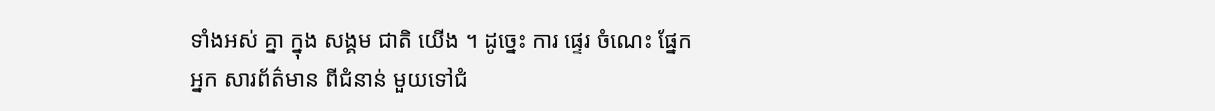ទាំងអស់ គ្នា ក្នុង សង្គម ជាតិ យើង ។ ដូច្នេះ ការ ផ្ទេរ ចំណេះ ផ្នែក អ្នក សារព័ត៌មាន ពីជំនាន់ មួយទៅជំ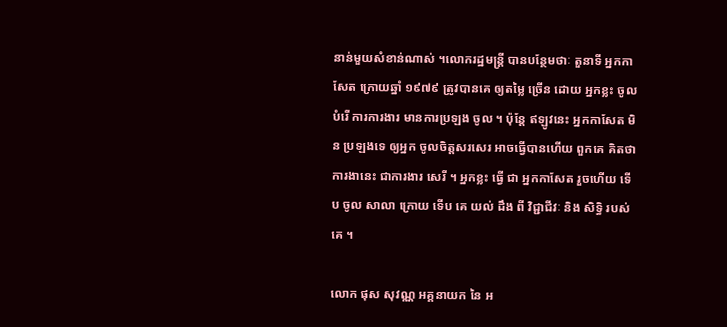នាន់មួយសំខាន់ណាស់ ។លោករដ្ឋមន្ត្រី បានបន្ថែមថាៈ តួនាទី អ្នកកាសែត ក្រោយឆ្នាំ ១៩៧៩ ត្រូវបានគេ ឲ្យតម្លៃ ច្រើន ដោយ អ្នកខ្លះ ចូលបំរើ ការការងារ មានការប្រឡង ចូល ។ ប៉ុន្តែ ឥឡូវនេះ អ្នកកាសែត មិន ប្រឡងទេ ឲ្យអ្នក ចូលចិត្តសរសេរ អាចធ្វើបានហើយ ពួកគេ គិតថា ការងានេះ ជាការងារ សេរី ។ អ្នកខ្លះ ធ្វើ ជា អ្នកកាសែត រួចហើយ ទើប ចូល សាលា ក្រោយ ទើប គេ យល់ ដឹង ពី វិជ្ជាជីវៈ និង សិទ្ធិ របស់ គេ ។

លោក ផុស សុវណ្ណ អគ្គនាយក នៃ អ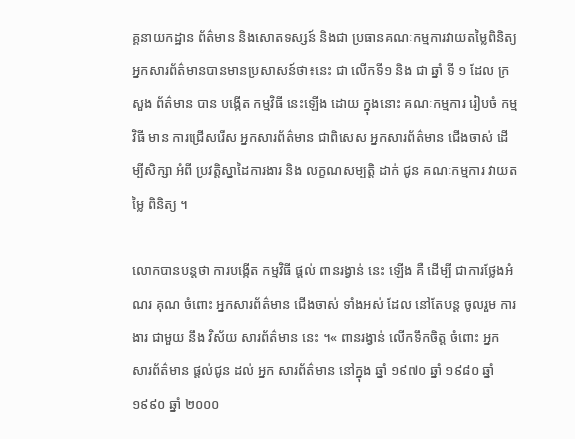គ្គនាយកដ្ឋាន ព័ត៌មាន និងសោតទស្សន៍ និងជា ប្រធានគណៈកម្មការវាយតម្លៃពិនិត្យអ្នកសារព័ត៌មានបានមានប្រសាសន៍ថា៖នេះ ជា លើកទី១ និង ជា ឆ្នាំ ទី ១ ដែល ក្រសួង ព័ត៌មាន បាន បង្កើត កម្មវិធី នេះឡើង ដោយ ក្នុងនោះ គណៈកម្មការ រៀបចំ កម្មវិធី មាន ការជ្រើសរើស អ្នកសារព័ត៌មាន ជាពិសេស អ្នកសារព័ត៌មាន ជើងចាស់ ដើម្បីសិក្សា អំពី ប្រវត្តិស្នាដៃការងារ និង លក្ខណសម្បត្តិ ដាក់ ជូន គណៈកម្មការ វាយតម្លៃ ពិនិត្យ ។

លោកបានបន្តថា ការបង្កើត កម្មវិធី ផ្តល់ ពានរង្វាន់ នេះ ឡើង គឺ ដើម្បី ជាការថ្លែងអំណរ គុណ ចំពោះ អ្នកសារព័ត៌មាន ជើងចាស់ ទាំងអស់ ដែល នៅតែបន្ត ចូលរួម ការងារ ជាមួយ នឹង វិស័យ សារព័ត៌មាន នេះ ។« ពានរង្វាន់ លើកទឹកចិត្ត ចំពោះ អ្នក សារព័ត៌មាន ផ្ដល់ជូន ដល់ អ្នក សារព័ត៌មាន នៅក្នុង ឆ្នាំ ១៩៧០ ឆ្នាំ ១៩៨០ ឆ្នាំ ១៩៩០ ឆ្នាំ ២០០០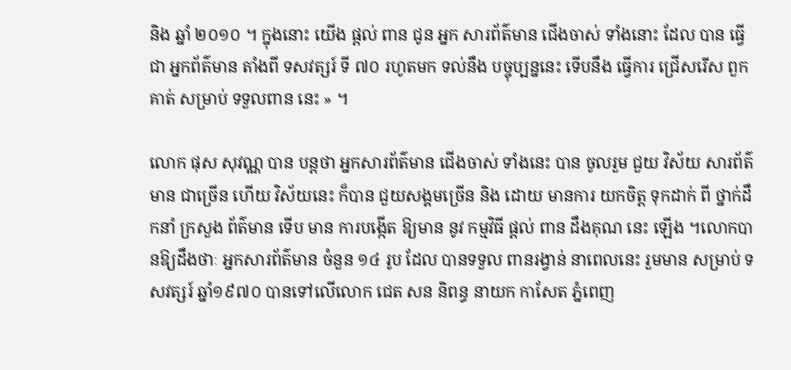និង ឆ្នាំ ២០១០ ។ ក្នុងនោះ យើង ផ្តល់ ពាន ជូន អ្នក សារព័ត៌មាន ជើងចាស់ ទាំងនោះ ដែល បាន ធ្វើជា អ្នកព័ត៌មាន តាំងពី ទសវត្សរ៍ ទី ៧០ រហូតមក ទល់នឹង បច្ចុប្បន្ននេះ ទើបនឹង ធ្វើការ ជ្រើសរើស ពួកគាត់ សម្រាប់ ទទួលពាន នេះ » ។

លោក ផុស សុវណ្ណ បាន បន្តថា អ្នកសារព័ត៌មាន ជើងចាស់ ទាំងនេះ បាន ចូលរួម ជួយ វិស័យ សារព័ត៌មាន ជាច្រើន ហើយ វិស័យនេះ ក៏បាន ជួយសង្គមច្រើន និង ដោយ មានការ យកចិត្ត ទុកដាក់ ពី ថ្នាក់ដឹកនាំ ក្រសួង ព័ត៌មាន ទើប មាន ការបង្កើត ឱ្យមាន នូវ កម្មវិធី ផ្តល់ ពាន ដឹងគុណ នេះ ឡើង ។លោកបានឱ្យដឹងថាៈ អ្នកសារព័ត៌មាន ចំនួន ១៤ រូប ដែល បានទទួល ពានរង្វាន់ នាពេលនេះ រួមមាន សម្រាប់ ទសវត្សរ៍ ឆ្នាំ១៩៧០ បានទៅលើលោក ជេត សន និពន្ធ នាយក កាសែត ភ្នំពេញ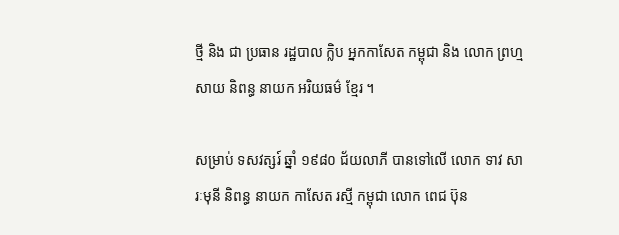ថ្មី និង ជា ប្រធាន រដ្ឋបាល ក្លិប អ្នកកាសែត កម្ពុជា និង លោក ព្រហ្ម សាយ និពន្ធ នាយក អរិយធម៌ ខ្មែរ ។

សម្រាប់ ទសវត្សរ៍ ឆ្នាំ ១៩៨០ ជ័យលាភី បានទៅលើ លោក ទាវ សារៈមុនី និពន្ធ នាយក កាសែត រស្មី កម្ពុជា លោក ពេជ ប៊ុន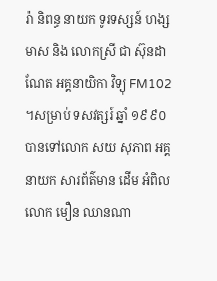រ៉ា និពន្ធ នាយក ទូរទស្សន៍ ហង្ស មាស និង លោកស្រី ជា ស៊ុនដាណែត អគ្គនាយិកា វិទ្យុ FM102 ។សម្រាប់ ទសវត្សរ៍ ឆ្នាំ ១៩៩០ បានទៅលោក សយ សុភាព អគ្គនាយក សារព័ត៌មាន ដើម អំពិល លោក មឿន ឈានណា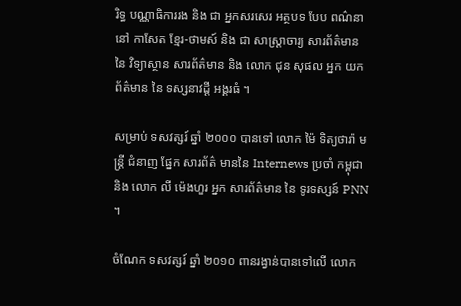រិទ្ធ បណ្ណាធិការរង និង ជា អ្នកសរសេរ អត្ថបទ បែប ពណ៌នា នៅ កាសែត ខ្មែរ-ថាមស៍ និង ជា សាស្ត្រាចារ្យ សារព័ត៌មាន នៃ វិទ្យាស្ថាន សារព័ត៌មាន និង លោក ជុន សុផល អ្នក យក ព័ត៌មាន នៃ ទស្សនាវដ្តី អង្គរធំ ។

សម្រាប់ ទសវត្សរ៍ ឆ្នាំ ២០០០ បានទៅ លោក ម៉ៃ ទិត្យថារ៉ា មន្ត្រី ជំនាញ ផ្នែក សារព័ត៌ មាននៃ Internews ប្រចាំ កម្ពុជា និង លោក លី ម៉េងហួរ អ្នក សារព័ត៌មាន នៃ ទូរទស្សន៍ PNN ។

ចំណែក ទសវត្សរ៍ ឆ្នាំ ២០១០ ពានរង្វាន់បានទៅលើ លោក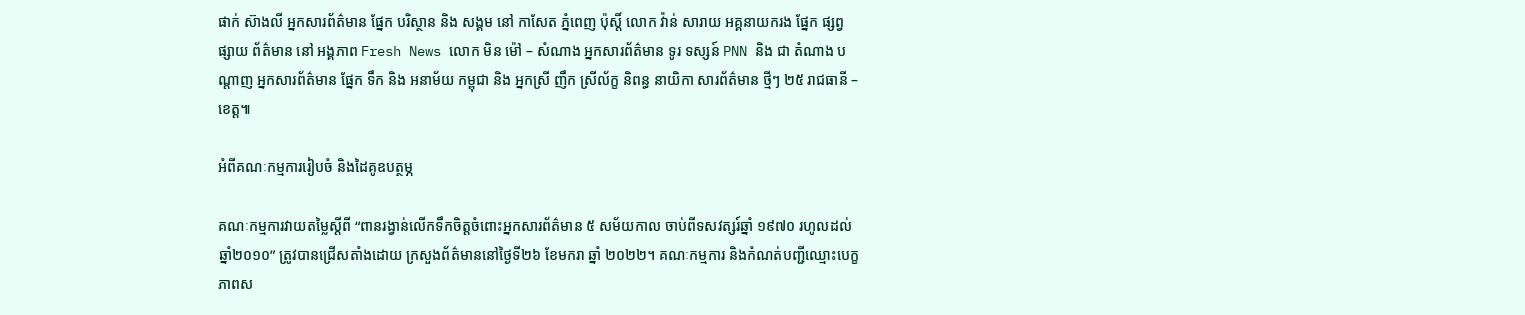ផាក់ ស៊ាងលី អ្នកសារព័ត៌មាន ផ្នែក បរិស្ថាន និង សង្គម នៅ កាសែត ភ្នំពេញ ប៉ុស្តិ៍ លោក វ៉ាន់ សារាយ អគ្គនាយករង ផ្នែក ផ្សព្វផ្សាយ ព័ត៌មាន នៅ អង្គភាព Fresh News លោក មិន ម៉ៅ – សំណាង អ្នកសារព័ត៌មាន ទូរ ទស្សន៍ PNN និង ជា តំណាង បណ្តាញ អ្នកសារព័ត៌មាន ផ្នែក ទឹក និង អនាម័យ កម្ពុជា និង អ្នកស្រី ញឹក ស្រីល័ក្ខ និពន្ធ នាយិកា សារព័ត៌មាន ថ្មីៗ ២៥ រាជធានី – ខេត្ត៕

អំពីគណៈកម្មការរៀបចំ និងដៃគូឧបត្ថម្ភ

គណៈកម្មការវាយតម្លៃស្តីពី “ពានរង្វាន់លើកទឹកចិត្តចំពោះអ្នកសារព័ត៌មាន ៥ សម័យកាល ចាប់ពីទសវត្សរ៍ឆ្នាំ ១៩៧០ រហូលដល់ឆ្នាំ២០១០” ត្រូវបានជ្រើសតាំងដោយ ក្រសួងព័ត៌មាននៅថ្ងៃទី២៦ ខែមករា ឆ្នាំ ២០២២។ គណៈកម្មការ និងកំណត់បញ្ជីឈ្មោះបេក្ខភាពស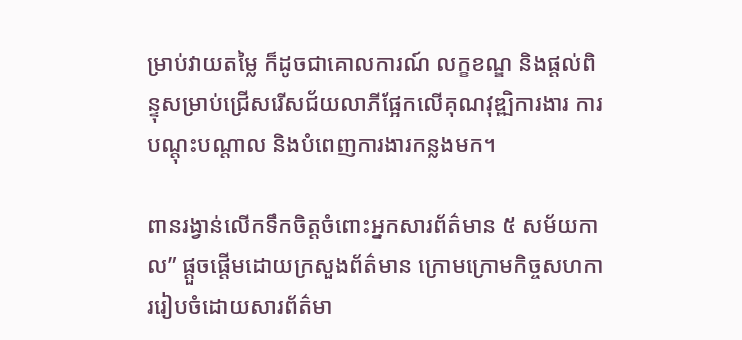ម្រាប់វាយតម្លៃ ក៏ដូចជាគោលការណ៍ លក្ខខណ្ឌ និងផ្តល់ពិន្ទុសម្រាប់ជ្រើសរើសជ័យលាភីផ្អែកលើគុណវុឌ្ឍិការងារ ការបណ្តុះបណ្តាល និងបំពេញការងារកន្លងមក។

ពានរង្វាន់លើកទឹកចិត្តចំពោះអ្នកសារព័ត៌មាន ៥ សម័យកាល” ផ្តួចផ្តើមដោយក្រសួងព័ត៌មាន ក្រោមក្រោមកិច្ចសហការរៀបចំដោយសារព័ត៌មា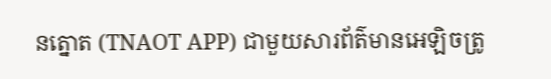នត្នោត (TNAOT APP) ជាមួយសារព័ត៌មានអេឡិចត្រូ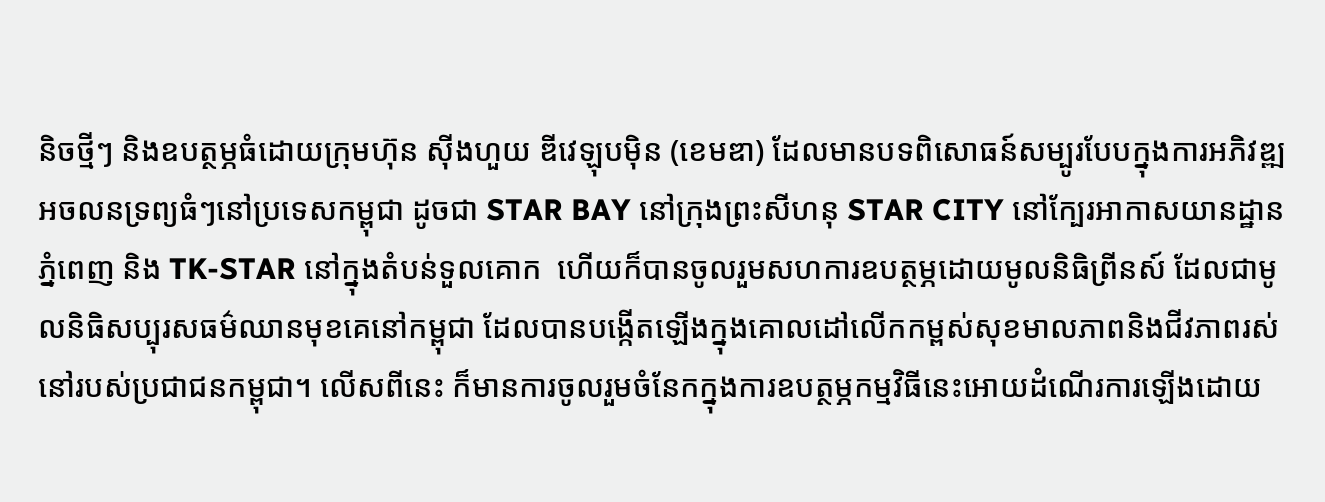និចថ្មីៗ និងឧបត្ថម្ភធំដោយក្រុមហ៊ុន ស៊ីងហួយ ឌីវេឡុបម៉ិន (ខេមឌា) ដែលមានបទពិសោធន៍សម្បូរបែបក្នុងការអភិវឌ្ឍអចលនទ្រព្យធំៗនៅប្រទេសកម្ពុជា ដូចជា STAR BAY នៅក្រុងព្រះសីហនុ STAR CITY នៅក្បែរអាកាសយានដ្ឋានភ្នំពេញ និង TK-STAR នៅក្នុងតំបន់ទួលគោក  ហើយក៏បានចូលរួមសហការឧបត្ថម្ភដោយមូលនិធិព្រីនស៍ ដែលជាមូលនិធិសប្បុរសធម៌ឈានមុខគេនៅកម្ពុជា ដែលបានបង្កើតឡើងក្នុងគោលដៅលើកកម្ពស់សុខមាលភាពនិងជីវភាពរស់នៅរបស់ប្រជាជនកម្ពុជា។ លើសពីនេះ ក៏មានការចូលរួមចំនែកក្នុងការឧបត្ថម្ភកម្មវិធីនេះអោយដំណើរការឡើងដោយ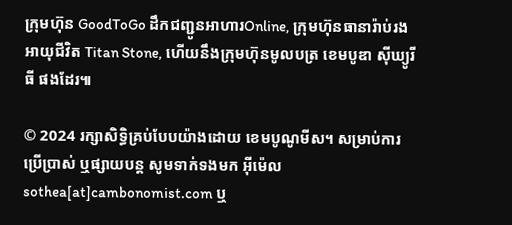ក្រុមហ៊ុន GoodToGo ដឹកជញ្ជូនអាហារOnline, ក្រុមហ៊ុនធានារ៉ាប់រងអាយុជីវិត Titan Stone, ហើយនឹងក្រុមហ៊ុនមូលបត្រ ខេមបូឌា ស៊ីឃ្យូរីធី ផងដែរ៕

© 2024 រក្សាសិទ្ធិគ្រប់បែបយ៉ាងដោយ ខេមបូណូមីស។ សម្រាប់ការប្រើប្រាស់ ឬផ្សាយបន្ត សូមទាក់ទងមក អ៊ីម៉េល sothea[at]cambonomist.com ឬ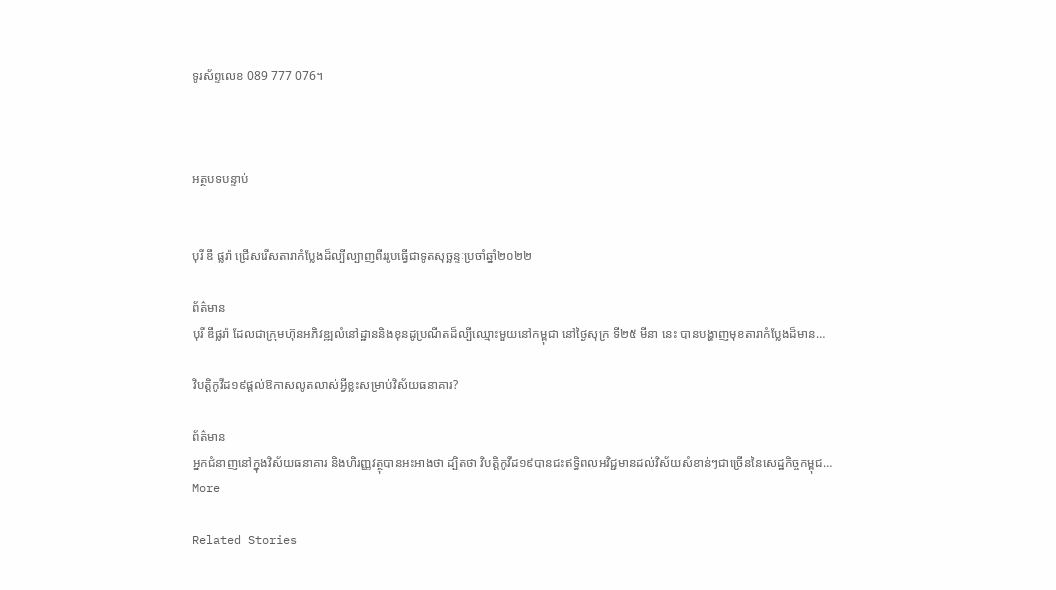ទូរស័ព្ទលេខ 089 777 076។



អត្ថបទបន្ទាប់


បុរី ឌឹ ផ្លរ៉ា ជ្រើសរើសតារាកំប្លែងដ៏ល្បីល្បាញពីររូបធ្វើជាទូតសុច្ឆន្ទៈប្រចាំឆ្នាំ២០២២

ព័ត៌មាន
បុរី ឌឹផ្លរ៉ា ដែលជាក្រុមហ៊ុនអភិវឌ្ឍលំនៅដ្ឋាននិងខុនដូប្រណីតដ៏ល្បីឈ្មោះមួយនៅកម្ពុជា នៅថ្ងៃសុក្រ ទី២៥ មីនា នេះ បានបង្ហាញមុខតារាកំប្លែងដ៏មាន…

វិបត្តិកូវីដ១៩ផ្ដល់ឱកាសលូតលាស់អ្វីខ្លះសម្រាប់វិស័យធនាគារ?

ព័ត៌មាន
អ្នកជំនាញនៅក្នុងវិស័យធនាគារ និងហិរញ្ញវត្ថុបានអះអាងថា ដ្បិតថា វិបត្តិកូវីដ១៩បានជះឥទ្ធិពលអវិជ្ជមានដល់វិស័យសំខាន់ៗជាច្រើននៃសេដ្ឋកិច្ចកម្ពុជ…
More

Related Stories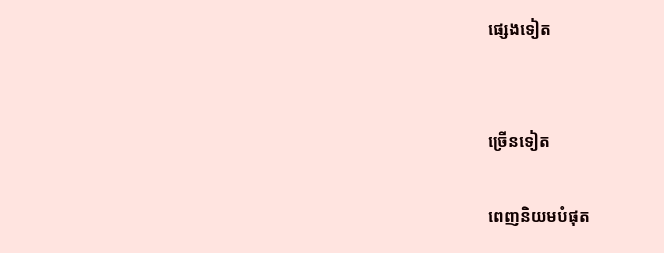ផ្សេងទៀត


ច្រើនទៀត

ពេញនិយមបំផុត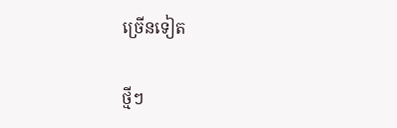ច្រើនទៀត

ថ្មីៗ